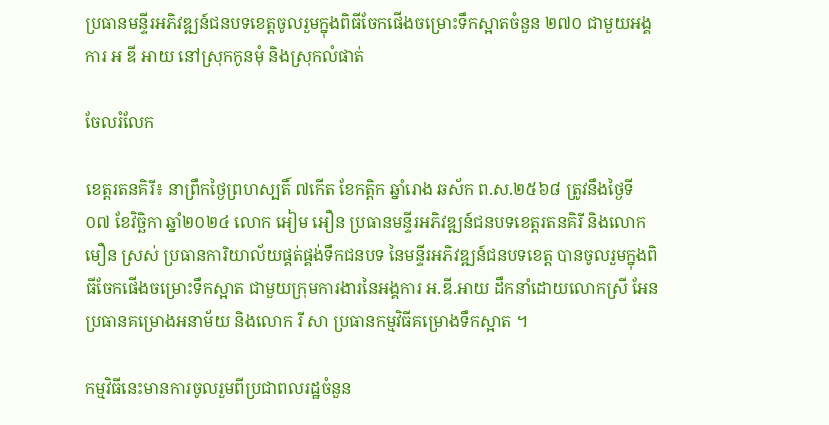ប្រធានមន្ទីរអភិវឌ្ឍន៍ជនបទខេត្តចូលរួមក្នុងពិធីចែកផើងចម្រោះទឹកស្អាតចំនួន ២៧០ ជាមួយអង្គការ អ ឌី អាយ នៅស្រុកកូនមុំ និងស្រុកលំផាត់

ចែលរំលែក

ខេត្តរតនគិរី៖ នាព្រឹកថ្ងៃព្រហស្បតិ៍ ៧កើត ខែកត្តិក ឆ្នាំរោង ឆស័ក ព.ស.២៥៦៨ ត្រូវនឹងថ្ងៃទី០៧ ខែវិច្ឆិកា ឆ្នាំ២០២៤ លោក អៀម អឿន ប្រធានមន្ទីរអភិវឌ្ឍន៍ជនបទខេត្តរតនគិរី និងលោក មឿន ស្រស់ ប្រធានការិយាល័យផ្គត់ផ្គង់ទឹកជនបទ នៃមន្ទីរអភិវឌ្ឍន៍ជនបទខេត្ត បានចូលរួមក្នុងពិធីចែកផើងចម្រោះទឹកស្អាត ជាមួយក្រុមការងារនៃអង្គការ អ.ឌី.អាយ ដឹកនាំដោយលោកស្រី អែន ប្រធានគម្រោងអនាម័យ និងលោក រី សា ប្រធានកម្មវិធីគម្រោងទឹកស្អាត ។

កម្មវិធីនេះមានការចូលរួមពីប្រជាពលរដ្ឋចំនួន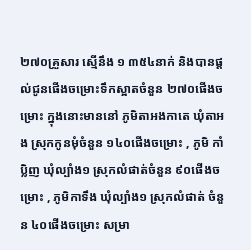២៧០គ្រួសារ ស្មើនឹង ១ ៣៥៤នាក់ និងបានផ្តល់ជូនផើងចម្រោះទឹកស្អាតចំនួន ២៧០ផើងចម្រោះ ក្នុងនោះមាននៅ ភូមិតាអងកាតេ ឃុំតាអង ស្រុកកូនមុំចំនួន ១៤០ផើងចម្រោះ , ភូមិ កាំប្លិញ ឃុំល្បាំង១ ស្រុកលំផាត់ចំនួន ៩០ផើងចម្រោះ , ភូមិកាទឹង ឃុំល្បាំង១ ស្រុកលំផាត់ ចំនួន ៤០ផើងចម្រោះ សម្រា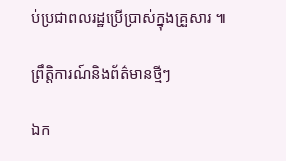ប់ប្រជាពលរដ្ឋប្រើប្រាស់ក្នុងគ្រួសារ ៕

ព្រឹត្តិការណ៍និងព័ត៌មានថ្មីៗ

ឯក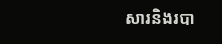សារនិងរបា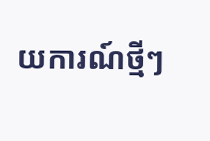យការណ៍ថ្មីៗ